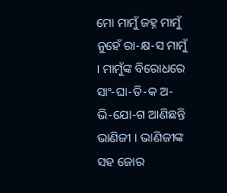ମୋ ମାମୁଁ ଜହ୍ନ ମାମୁଁ ନୁହେଁ ରା-କ୍ଷ-ସ ମାମୁଁ । ମାମୁଁଙ୍କ ବିରୋଧରେ ସାଂ-ଘା-ତି-କ ଅ-ଭି-ଯୋ-ଗ ଆଣିଛନ୍ତି ଭାଣିଜୀ । ଭାଣିଜୀଙ୍କ ସହ ଜୋର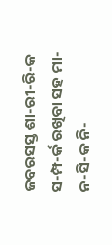ଜବରସସ୍ତ ଶା-ରୀ-ରି-କ ସ-ମ୍ପ-ର୍କ ରଖିବା ସହ ମା-ନ-ସି-କ ନି-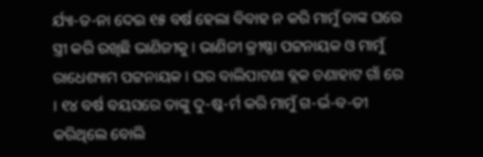ର୍ଯ୍ୟା-ତ-ନା ଦେଇ ୧୫ ବର୍ଷ ହେଲା ବିବାହ ନ କରି ମାମୁଁ ତାଙ୍କ ଘରେ ସ୍ତ୍ରୀ କରି ରଖିଛି ଭାଣିଜୀକୁ । ଭାଣିଜୀ କ୍ରୀଷ୍ଣା ପଟ୍ଟନାୟକ ଓ ମାମୁଁ ରାଧେଶ୍ୟାମ ପଟ୍ଟନାୟକ । ଘର ବାଲିପାଟଣା ବ୍ଲକ ଚଣାହାଟ ଗାଁ ରେ । ୧୪ ବର୍ଷ ବୟସରେ ତାଙ୍କୁ ଦୁ-ଷ୍କ-ର୍ମ କରି ମାମୁଁ ଗ-ର୍ଭ-ବ-ତୀ କରିଥିଲେ ବୋଲି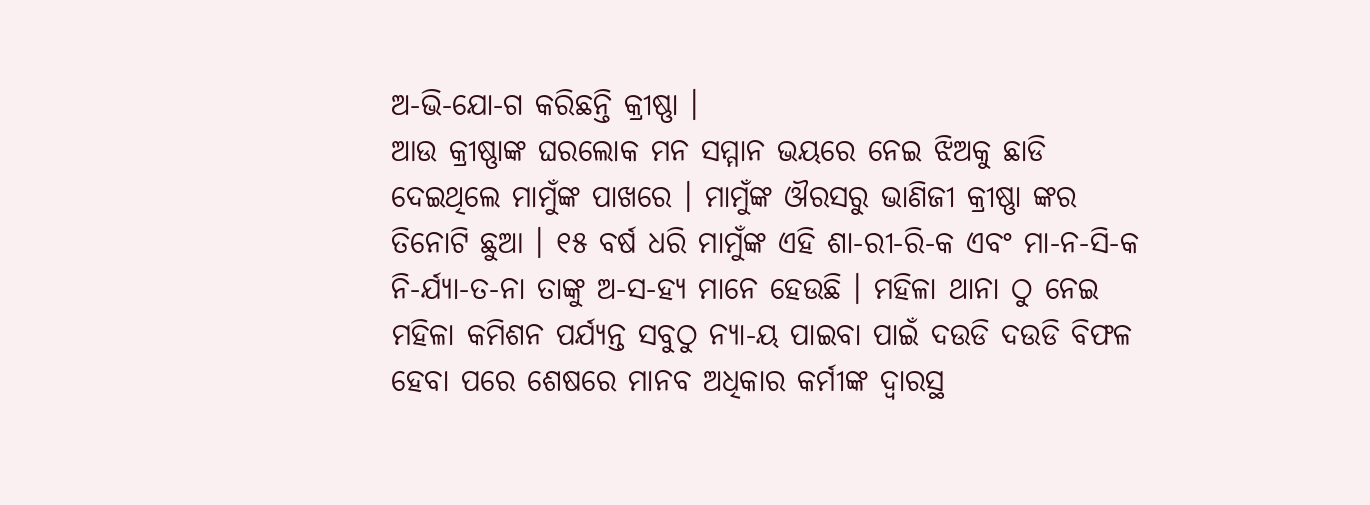ଅ-ଭି-ଯୋ-ଗ କରିଛନ୍ତି କ୍ରୀଷ୍ଣା ।
ଆଉ କ୍ରୀଷ୍ଣାଙ୍କ ଘରଲୋକ ମନ ସମ୍ମାନ ଭୟରେ ନେଇ ଝିଅକୁ ଛାଡି ଦେଇଥିଲେ ମାମୁଁଙ୍କ ପାଖରେ । ମାମୁଁଙ୍କ ଔରସରୁ ଭାଣିଜୀ କ୍ରୀଷ୍ଣା ଙ୍କର ତିନୋଟି ଛୁଆ । ୧୫ ବର୍ଷ ଧରି ମାମୁଁଙ୍କ ଏହି ଶା-ରୀ-ରି-କ ଏବଂ ମା-ନ-ସି-କ ନି-ର୍ଯ୍ୟା-ତ-ନା ତାଙ୍କୁ ଅ-ସ-ହ୍ୟ ମାନେ ହେଉଛି । ମହିଳା ଥାନା ଠୁ ନେଇ ମହିଳା କମିଶନ ପର୍ଯ୍ୟନ୍ତ ସବୁଠୁ ନ୍ୟା-ୟ ପାଇବା ପାଇଁ ଦଉଡି ଦଉଡି ବିଫଳ ହେବା ପରେ ଶେଷରେ ମାନବ ଅଧିକାର କର୍ମୀଙ୍କ ଦ୍ଵାରସ୍ଥ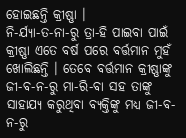ହୋଇଛନ୍ତି କ୍ରୀଷ୍ଣା ।
ନି-ର୍ଯ୍ୟା-ତ-ନା-ରୁ ତ୍ରା-ହି ପାଇବା ପାଇଁ କ୍ରୀଷ୍ଣା ଏତେ ବର୍ଷ ପରେ ବର୍ତ୍ତମାନ ମୁହଁ ଖୋଲିଛନ୍ତି । ତେବେ ବର୍ତ୍ତମାନ କ୍ରୀଷ୍ଣାଙ୍କୁ ଜୀ-ବ-ନ-ରୁ ମା-ରି-ବା ସହ ତାଙ୍କୁ ସାହାଯ୍ୟ କରୁଥିବା ବ୍ୟକ୍ତିଙ୍କୁ ମଧ୍ୟ ଜୀ-ବ-ନ-ରୁ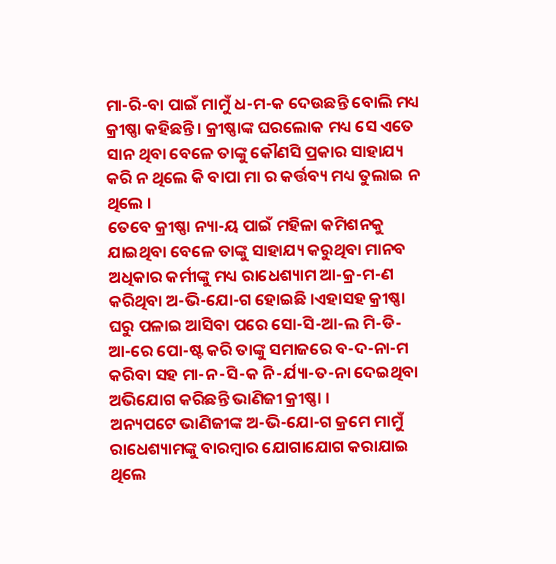ମା-ରି-ବା ପାଇଁ ମାମୁଁ ଧ-ମ-କ ଦେଉଛନ୍ତି ବୋଲି ମଧ୍ୟ କ୍ରୀଷ୍ଣା କହିଛନ୍ତି । କ୍ରୀଷ୍ଣାଙ୍କ ଘରଲୋକ ମଧ୍ୟ ସେ ଏତେ ସାନ ଥିବା ବେଳେ ତାଙ୍କୁ କୌଣସି ପ୍ରକାର ସାହାଯ୍ୟ କରି ନ ଥିଲେ କି ବାପା ମା ର କର୍ତ୍ତବ୍ୟ ମଧ୍ୟ ତୁଲାଇ ନ ଥିଲେ ।
ତେବେ କ୍ରୀଷ୍ଣା ନ୍ୟା-ୟ ପାଇଁ ମହିଳା କମିଶନକୁ ଯାଇଥିବା ବେଳେ ତାଙ୍କୁ ସାହାଯ୍ୟ କରୁଥିବା ମାନବ ଅଧିକାର କର୍ମୀଙ୍କୁ ମଧ୍ୟ ରାଧେଶ୍ୟାମ ଆ-କ୍ର-ମ-ଣ କରିଥିବା ଅ-ଭି-ଯୋ-ଗ ହୋଇଛି ।ଏହାସହ କ୍ରୀଷ୍ଣା ଘରୁ ପଳାଇ ଆସିବା ପରେ ସୋ-ସି-ଆ-ଲ ମି-ଡି-ଆ-ରେ ପୋ-ଷ୍ଟ କରି ତାଙ୍କୁ ସମାଜରେ ବ-ଦ-ନା-ମ କରିବା ସହ ମା-ନ-ସି-କ ନି-ର୍ଯ୍ୟା-ତ-ନା ଦେଇଥିବା ଅଭିଯୋଗ କରିଛନ୍ତି ଭାଣିଜୀ କ୍ରୀଷ୍ଣା ।
ଅନ୍ୟପଟେ ଭାଣିଜୀଙ୍କ ଅ-ଭି-ଯୋ-ଗ କ୍ରମେ ମାମୁଁ ରାଧେଶ୍ୟାମଙ୍କୁ ବାରମ୍ବାର ଯୋଗାଯୋଗ କରାଯାଇ ଥିଲେ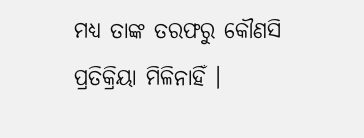ମଧ୍ୟ ତାଙ୍କ ତରଫରୁ କୌଣସି ପ୍ରତିକ୍ରିୟା ମିଳିନାହିଁ ।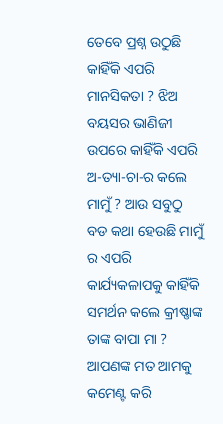ତେବେ ପ୍ରଶ୍ନ ଉଠୁଛି କାହିଁକି ଏପରି ମାନସିକତା ? ଝିଅ ବୟସର ଭାଣିଜୀ ଉପରେ କାହିଁକି ଏପରି ଅ-ତ୍ୟା-ଚା-ର କଲେ ମାମୁଁ ? ଆଉ ସବୁଠୁ ବଡ କଥା ହେଉଛି ମାମୁଁ ର ଏପରି କାର୍ଯ୍ୟକଳାପକୁ କାହିଁକି ସମର୍ଥନ କଲେ କ୍ରୀଷ୍ଣାଙ୍କ ତାଙ୍କ ବାପା ମା ? ଆପଣଙ୍କ ମତ ଆମକୁ କମେଣ୍ଟ କରି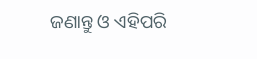ଜଣାନ୍ତୁ ଓ ଏହିପରି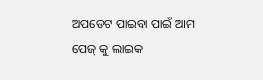ଅପଡେଟ ପାଇବା ପାଇଁ ଆମ ପେଜ୍ କୁ ଲାଇକ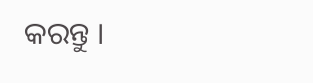କରନ୍ତୁ ।